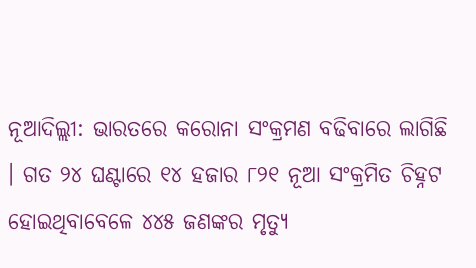ନୂଆଦିଲ୍ଲୀ: ଭାରତରେ କରୋନା ସଂକ୍ରମଣ ବଢିବାରେ ଲାଗିଛି । ଗତ ୨୪ ଘଣ୍ଟାରେ ୧୪ ହଜାର ୮୨୧ ନୂଆ ସଂକ୍ରମିତ ଚିହ୍ନଟ ହୋଇଥିବାବେଳେ ୪୪୫ ଜଣଙ୍କର ମୃତ୍ୟୁ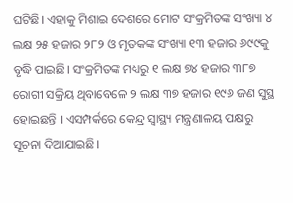ଘଟିଛି। ଏହାକୁ ମିଶାଇ ଦେଶରେ ମୋଟ ସଂକ୍ରମିତଙ୍କ ସଂଖ୍ୟା ୪ ଲକ୍ଷ ୨୫ ହଜାର ୨୮୨ ଓ ମୃତକଙ୍କ ସଂଖ୍ୟା ୧୩ ହଜାର ୬୯୯କୁ ବୃଦ୍ଧି ପାଇଛି। ସଂକ୍ରମିତଙ୍କ ମଧ୍ୟରୁ ୧ ଲକ୍ଷ ୭୪ ହଜାର ୩୮୭ ରୋଗୀ ସକ୍ରିୟ ଥିବାବେଳେ ୨ ଲକ୍ଷ ୩୭ ହଜାର ୧୯୬ ଜଣ ସୁସ୍ଥ ହୋଇଛନ୍ତି । ଏସମ୍ପର୍କରେ କେନ୍ଦ୍ର ସ୍ବାସ୍ଥ୍ୟ ମନ୍ତ୍ରଣାଳୟ ପକ୍ଷରୁ ସୂଚନା ଦିଆଯାଇଛି।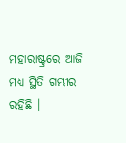ମହାରାଷ୍ଟ୍ରରେ ଆଜି ମଧ୍ୟ ସ୍ଥିତି ଗମ୍ଭୀର ରହିଛି ।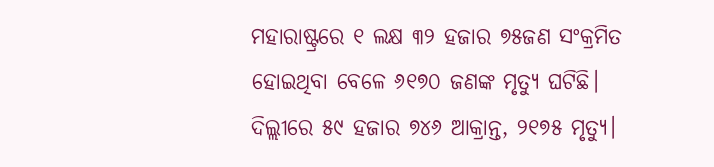ମହାରାଷ୍ଟ୍ରରେ ୧ ଲକ୍ଷ ୩୨ ହଜାର ୭୫ଜଣ ସଂକ୍ରମିତ ହୋଇଥିବା ବେଳେ ୬୧୭୦ ଜଣଙ୍କ ମୃତ୍ୟୁ ଘଟିଛି। ଦିଲ୍ଲୀରେ ୫୯ ହଜାର ୭୪୬ ଆକ୍ରାନ୍ତ, ୨୧୭୫ ମୃତ୍ୟୁ।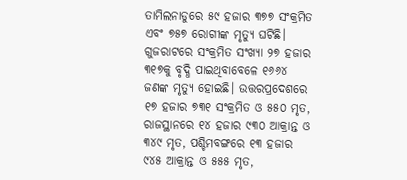ତାମିଲନାଡୁରେ ୫୯ ହଜାର ୩୭୭ ସଂକ୍ରମିତ ଏବଂ ୭୫୭ ରୋଗୀଙ୍କ ମୃତ୍ୟୁ ଘଟିଛି। ଗୁଜରାଟରେ ସଂକ୍ରମିତ ସଂଖ୍ୟା ୨୭ ହଜାର ୩୧୭କୁ ବୃଦ୍ଧି ପାଇଥିବାବେଳେ ୧୬୬୪ ଜଣଙ୍କ ମୃତ୍ୟୁ ହୋଇଛି। ଉତ୍ତରପ୍ରଦେଶରେ ୧୭ ହଜାର ୭୩୧ ସଂକ୍ରମିତ ଓ ୫୫୦ ମୃତ, ରାଜସ୍ଥାନରେ ୧୪ ହଜାର ୯୩୦ ଆକ୍ରାନ୍ତ ଓ ୩୪୯ ମୃତ, ପଶ୍ଚିମବଙ୍ଗରେ ୧୩ ହଜାର ୯୪୫ ଆକ୍ରାନ୍ତ ଓ ୫୫୫ ମୃତ,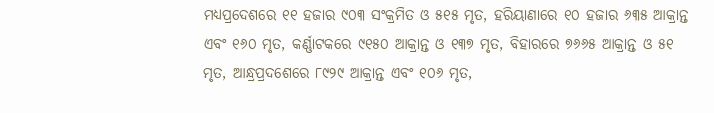ମଧ୍ୟପ୍ରଦେଶରେ ୧୧ ହଜାର ୯୦୩ ସଂକ୍ରମିତ ଓ ୫୧୫ ମୃତ, ହରିୟାଣାରେ ୧୦ ହଜାର ୬୩୫ ଆକ୍ରାନ୍ତ ଏବଂ ୧୬୦ ମୃତ, କର୍ଣ୍ଣାଟକରେ ୯୧୫୦ ଆକ୍ରାନ୍ତ ଓ ୧୩୭ ମୃତ, ବିହାରରେ ୭୬୬୫ ଆକ୍ରାନ୍ତ ଓ ୫୧ ମୃତ, ଆନ୍ଧ୍ରପ୍ରଦଶେରେ ୮୯୨୯ ଆକ୍ରାନ୍ତ ଏବଂ ୧୦୬ ମୃତ,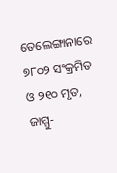ତେଲେଙ୍ଗାନାରେ ୭୮୦୨ ସଂକ୍ରମିତ ଓ ୨୧୦ ମୃତ, ଜାମ୍ମୁ-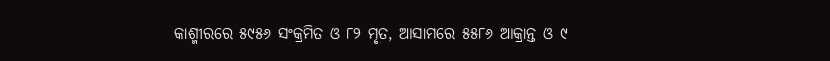କାଶ୍ମୀରରେ ୫୯୫୬ ସଂକ୍ରମିତ ଓ ୮୨ ମୃତ, ଆସାମରେ ୫୫୮୬ ଆକ୍ରାନ୍ତ ଓ ୯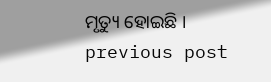ମୃତ୍ୟୁ ହୋଇଛି ।
previous post